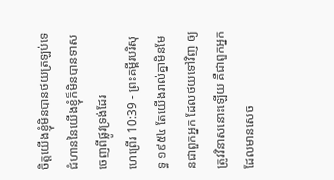ចិត្តយើងខ្ញុំមិនបានថយត្រឡប់ទេ ជំហាននៃយើងខ្ញុំក៏មិនបានទាសចេញពីផ្លូវទ្រង់ដែរ
ហេព្រើរ 10:39 - ព្រះគម្ពីរបរិសុទ្ធ ១៩៥៤ តែយើងរាល់គ្នាមិនមែនជាពួកអ្នក ដែលថយទៅវិញ ឲ្យត្រូវវិនាសនោះឡើយ គឺជាពួកអ្នកដែលមានសេច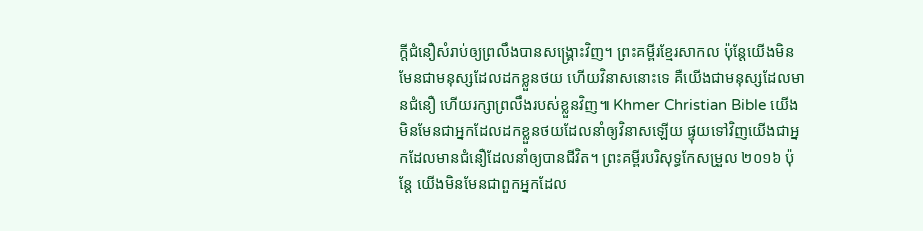ក្ដីជំនឿសំរាប់ឲ្យព្រលឹងបានសង្គ្រោះវិញ។ ព្រះគម្ពីរខ្មែរសាកល ប៉ុន្តែយើងមិនមែនជាមនុស្សដែលដកខ្លួនថយ ហើយវិនាសនោះទេ គឺយើងជាមនុស្សដែលមានជំនឿ ហើយរក្សាព្រលឹងរបស់ខ្លួនវិញ៕ Khmer Christian Bible យើងមិនមែនជាអ្នកដែលដកខ្លួនថយដែលនាំឲ្យវិនាសឡើយ ផ្ទុយទៅវិញយើងជាអ្នកដែលមានជំនឿដែលនាំឲ្យបានជីវិត។ ព្រះគម្ពីរបរិសុទ្ធកែសម្រួល ២០១៦ ប៉ុន្ដែ យើងមិនមែនជាពួកអ្នកដែល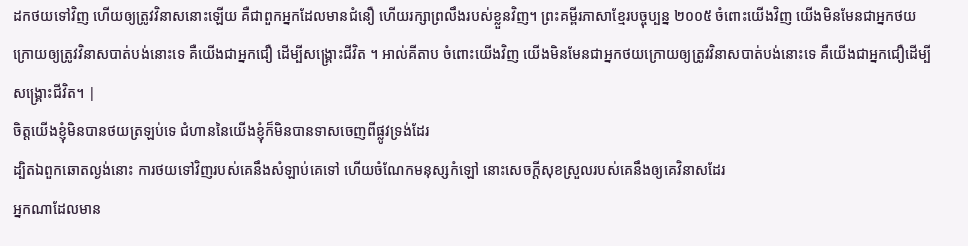ដកថយទៅវិញ ហើយឲ្យត្រូវវិនាសនោះឡើយ គឺជាពួកអ្នកដែលមានជំនឿ ហើយរក្សាព្រលឹងរបស់ខ្លួនវិញ។ ព្រះគម្ពីរភាសាខ្មែរបច្ចុប្បន្ន ២០០៥ ចំពោះយើងវិញ យើងមិនមែនជាអ្នកថយក្រោយឲ្យត្រូវវិនាសបាត់បង់នោះទេ គឺយើងជាអ្នកជឿ ដើម្បីសង្គ្រោះជីវិត ។ អាល់គីតាប ចំពោះយើងវិញ យើងមិនមែនជាអ្នកថយក្រោយឲ្យត្រូវវិនាសបាត់បង់នោះទេ គឺយើងជាអ្នកជឿដើម្បីសង្គ្រោះជីវិត។ |
ចិត្តយើងខ្ញុំមិនបានថយត្រឡប់ទេ ជំហាននៃយើងខ្ញុំក៏មិនបានទាសចេញពីផ្លូវទ្រង់ដែរ
ដ្បិតឯពួកឆោតល្ងង់នោះ ការថយទៅវិញរបស់គេនឹងសំឡាប់គេទៅ ហើយចំណែកមនុស្សកំឡៅ នោះសេចក្ដីសុខស្រួលរបស់គេនឹងឲ្យគេវិនាសដែរ
អ្នកណាដែលមាន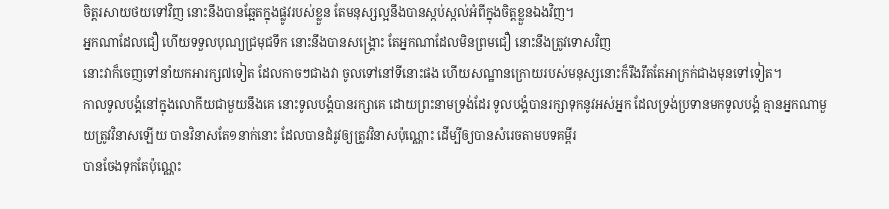ចិត្តរសាយថយទៅវិញ នោះនឹងបានឆ្អែតក្នុងផ្លូវរបស់ខ្លួន តែមនុស្សល្អនឹងបានស្កប់ស្កល់អំពីក្នុងចិត្តខ្លួនឯងវិញ។
អ្នកណាដែលជឿ ហើយទទួលបុណ្យជ្រមុជទឹក នោះនឹងបានសង្គ្រោះ តែអ្នកណាដែលមិនព្រមជឿ នោះនឹងត្រូវទោសវិញ
នោះវាក៏ចេញទៅនាំយកអារក្ស៧ទៀត ដែលកាចៗជាងវា ចូលទៅនៅទីនោះផង ហើយសណ្ឋានក្រោយរបស់មនុស្សនោះក៏រឹងរឹតតែអាក្រក់ជាងមុនទៅទៀត។
កាលទូលបង្គំនៅក្នុងលោកីយជាមួយនឹងគេ នោះទូលបង្គំបានរក្សាគេ ដោយព្រះនាមទ្រង់ដែរ ទូលបង្គំបានរក្សាទុកនូវអស់អ្នក ដែលទ្រង់ប្រទានមកទូលបង្គំ គ្មានអ្នកណាមួយត្រូវវិនាសឡើយ បានវិនាសតែ១នាក់នោះ ដែលបានដំរូវឲ្យត្រូវវិនាសប៉ុណ្ណោះ ដើម្បីឲ្យបានសំរេចតាមបទគម្ពីរ
បានចែងទុកតែប៉ុណ្ណេះ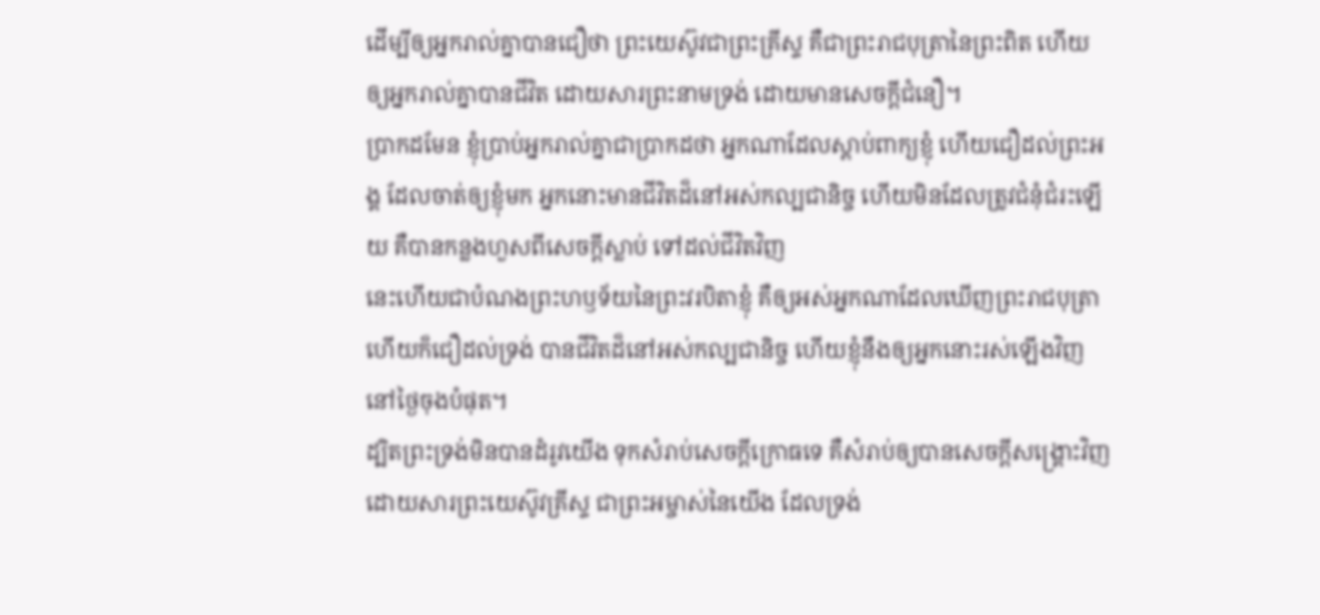ដើម្បីឲ្យអ្នករាល់គ្នាបានជឿថា ព្រះយេស៊ូវជាព្រះគ្រីស្ទ គឺជាព្រះរាជបុត្រានៃព្រះពិត ហើយឲ្យអ្នករាល់គ្នាបានជីវិត ដោយសារព្រះនាមទ្រង់ ដោយមានសេចក្ដីជំនឿ។
ប្រាកដមែន ខ្ញុំប្រាប់អ្នករាល់គ្នាជាប្រាកដថា អ្នកណាដែលស្តាប់ពាក្យខ្ញុំ ហើយជឿដល់ព្រះអង្គ ដែលចាត់ឲ្យខ្ញុំមក អ្នកនោះមានជីវិតដ៏នៅអស់កល្បជានិច្ច ហើយមិនដែលត្រូវជំនុំជំរះឡើយ គឺបានកន្លងហួសពីសេចក្ដីស្លាប់ ទៅដល់ជីវិតវិញ
នេះហើយជាបំណងព្រះហឫទ័យនៃព្រះវរបិតាខ្ញុំ គឺឲ្យអស់អ្នកណាដែលឃើញព្រះរាជបុត្រា ហើយក៏ជឿដល់ទ្រង់ បានជីវិតដ៏នៅអស់កល្បជានិច្ច ហើយខ្ញុំនឹងឲ្យអ្នកនោះរស់ឡើងវិញ នៅថ្ងៃចុងបំផុត។
ដ្បិតព្រះទ្រង់មិនបានដំរូវយើង ទុកសំរាប់សេចក្ដីក្រោធទេ គឺសំរាប់ឲ្យបានសេចក្ដីសង្គ្រោះវិញ ដោយសារព្រះយេស៊ូវគ្រីស្ទ ជាព្រះអម្ចាស់នៃយើង ដែលទ្រង់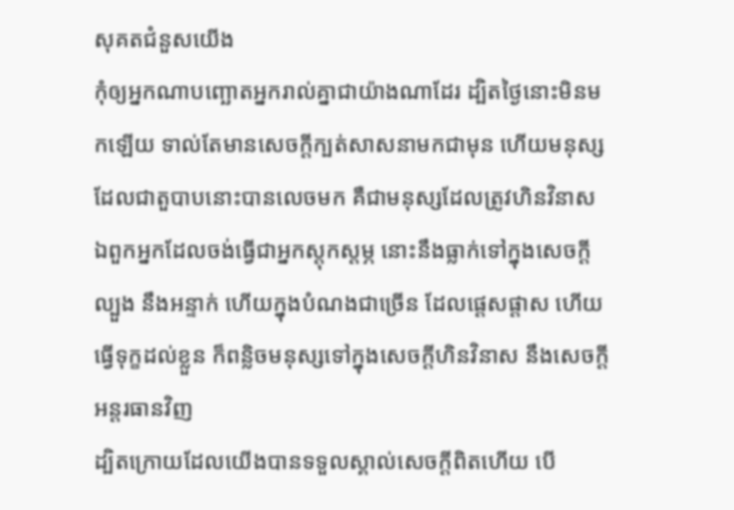សុគតជំនួសយើង
កុំឲ្យអ្នកណាបញ្ឆោតអ្នករាល់គ្នាជាយ៉ាងណាដែរ ដ្បិតថ្ងៃនោះមិនមកឡើយ ទាល់តែមានសេចក្ដីក្បត់សាសនាមកជាមុន ហើយមនុស្សដែលជាតួបាបនោះបានលេចមក គឺជាមនុស្សដែលត្រូវហិនវិនាស
ឯពួកអ្នកដែលចង់ធ្វើជាអ្នកស្តុកស្តម្ភ នោះនឹងធ្លាក់ទៅក្នុងសេចក្ដីល្បួង នឹងអន្ទាក់ ហើយក្នុងបំណងជាច្រើន ដែលផ្តេសផ្តាស ហើយធ្វើទុក្ខដល់ខ្លួន ក៏ពន្លិចមនុស្សទៅក្នុងសេចក្ដីហិនវិនាស នឹងសេចក្ដីអន្តរធានវិញ
ដ្បិតក្រោយដែលយើងបានទទួលស្គាល់សេចក្ដីពិតហើយ បើ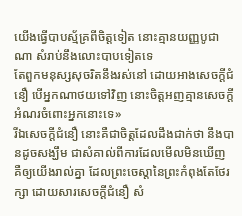យើងធ្វើបាបស្ម័គ្រពីចិត្តទៀត នោះគ្មានយញ្ញបូជាណា សំរាប់នឹងលោះបាបទៀតទេ
តែពួកមនុស្សសុចរិតនឹងរស់នៅ ដោយអាងសេចក្ដីជំនឿ បើអ្នកណាថយទៅវិញ នោះចិត្តអញគ្មានសេចក្ដីអំណរចំពោះអ្នកនោះទេ»
រីឯសេចក្ដីជំនឿ នោះគឺជាចិត្តដែលដឹងជាក់ថា នឹងបានដូចសង្ឃឹម ជាសំគាល់ពីការដែលមើលមិនឃើញ
គឺឲ្យយើងរាល់គ្នា ដែលព្រះចេស្តានៃព្រះកំពុងតែថែរក្សា ដោយសារសេចក្ដីជំនឿ សំ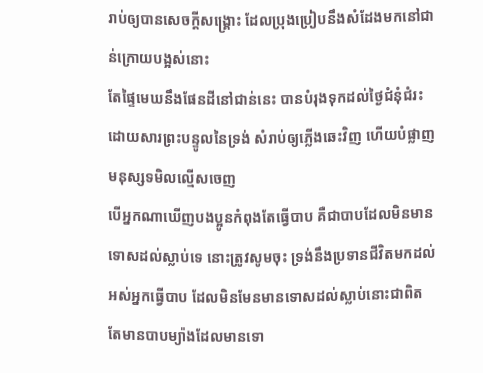រាប់ឲ្យបានសេចក្ដីសង្គ្រោះ ដែលប្រុងប្រៀបនឹងសំដែងមកនៅជាន់ក្រោយបង្អស់នោះ
តែផ្ទៃមេឃនឹងផែនដីនៅជាន់នេះ បានបំរុងទុកដល់ថ្ងៃជំនុំជំរះ ដោយសារព្រះបន្ទូលនៃទ្រង់ សំរាប់ឲ្យភ្លើងឆេះវិញ ហើយបំផ្លាញមនុស្សទមិលល្មើសចេញ
បើអ្នកណាឃើញបងប្អូនកំពុងតែធ្វើបាប គឺជាបាបដែលមិនមានទោសដល់ស្លាប់ទេ នោះត្រូវសូមចុះ ទ្រង់នឹងប្រទានជីវិតមកដល់អស់អ្នកធ្វើបាប ដែលមិនមែនមានទោសដល់ស្លាប់នោះជាពិត តែមានបាបម្យ៉ាងដែលមានទោ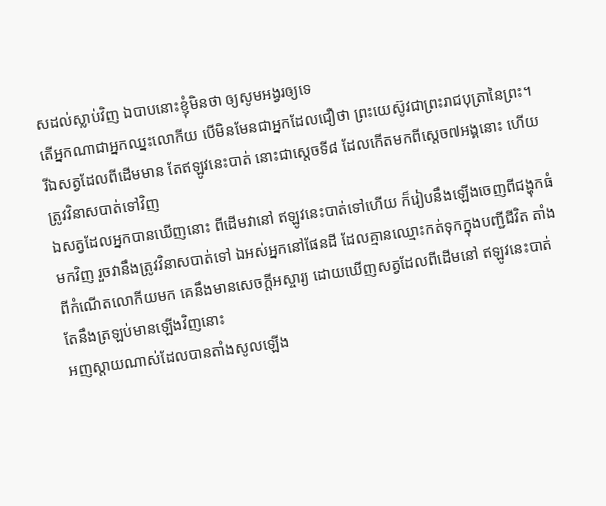សដល់ស្លាប់វិញ ឯបាបនោះខ្ញុំមិនថា ឲ្យសូមអង្វរឲ្យទេ
តើអ្នកណាជាអ្នកឈ្នះលោកីយ បើមិនមែនជាអ្នកដែលជឿថា ព្រះយេស៊ូវជាព្រះរាជបុត្រានៃព្រះ។
រីឯសត្វដែលពីដើមមាន តែឥឡូវនេះបាត់ នោះជាស្តេចទី៨ ដែលកើតមកពីស្តេច៧អង្គនោះ ហើយត្រូវវិនាសបាត់ទៅវិញ
ឯសត្វដែលអ្នកបានឃើញនោះ ពីដើមវានៅ ឥឡូវនេះបាត់ទៅហើយ ក៏រៀបនឹងឡើងចេញពីជង្ហុកធំមកវិញ រួចវានឹងត្រូវវិនាសបាត់ទៅ ឯអស់អ្នកនៅផែនដី ដែលគ្មានឈ្មោះកត់ទុកក្នុងបញ្ជីជីវិត តាំងពីកំណើតលោកីយមក គេនឹងមានសេចក្ដីអស្ចារ្យ ដោយឃើញសត្វដែលពីដើមនៅ ឥឡូវនេះបាត់ តែនឹងត្រឡប់មានឡើងវិញនោះ
អញស្តាយណាស់ដែលបានតាំងសូលឡើង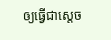ឲ្យធ្វើជាស្តេច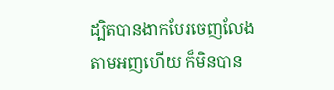ដ្បិតបានងាកបែរចេញលែងតាមអញហើយ ក៏មិនបាន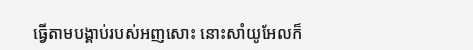ធ្វើតាមបង្គាប់របស់អញសោះ នោះសាំយូអែលក៏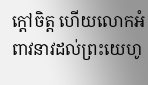ក្តៅចិត្ត ហើយលោកអំពាវនាវដល់ព្រះយេហូ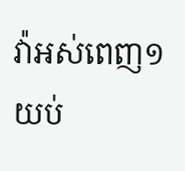វ៉ាអស់ពេញ១យប់